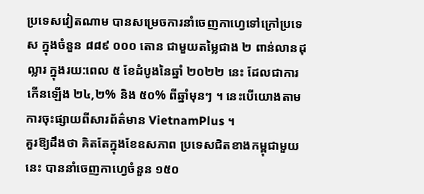ប្រទេសវៀតណាម បានសម្រេចការនាំចេញកាហ្វេទៅក្រៅប្រទេស ក្នុងចំនួន ៨៨៩ ០០០ តោន ជាមួយតម្លៃជាង ២ ពាន់លានដុល្លារ ក្នុងរយ:ពេល ៥ ខែដំបូងនៃឆ្នាំ ២០២២ នេះ ដែលជាការកើនឡើង ២៤,២% និង ៥០% ពីឆ្នាំមុនៗ ។ នេះបើយោងតាមការចុះផ្សាយពីសារព័ត៌មាន VietnamPlus ។
គួរឱ្យដឹងថា គិតតែក្នុងខែឧសភាព ប្រទេសជិតខាងកម្ពុជាមួយនេះ បាននាំចេញកាហ្វេចំនួន ១៥០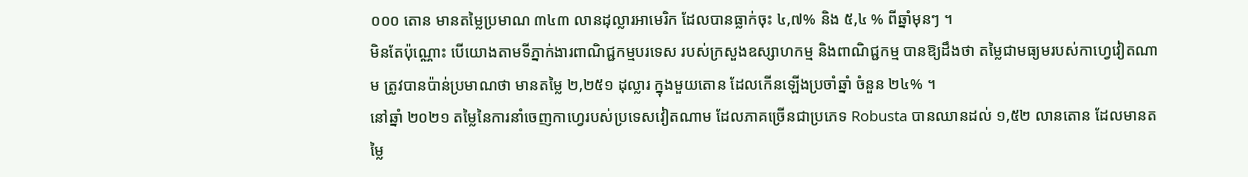០០០ តោន មានតម្លៃប្រមាណ ៣៤៣ លានដុល្លារអាមេរិក ដែលបានធ្លាក់ចុះ ៤,៧% និង ៥,៤ % ពីឆ្នាំមុនៗ ។
មិនតែប៉ុណ្ណោះ បើយោងតាមទីភ្នាក់ងារពាណិជ្ជកម្មបរទេស របស់ក្រសួងឧស្សាហកម្ម និងពាណិជ្ជកម្ម បានឱ្យដឹងថា តម្លៃជាមធ្យមរបស់កាហ្វេវៀតណាម ត្រូវបានប៉ាន់ប្រមាណថា មានតម្លៃ ២,២៥១ ដុល្លារ ក្នុងមួយតោន ដែលកើនឡើងប្រចាំឆ្នាំ ចំនួន ២៤% ។
នៅឆ្នាំ ២០២១ តម្លៃនៃការនាំចេញកាហ្វេរបស់ប្រទេសវៀតណាម ដែលភាគច្រើនជាប្រភេទ Robusta បានឈានដល់ ១,៥២ លានតោន ដែលមានតម្លៃ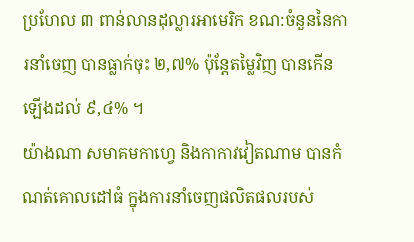ប្រហែល ៣ ពាន់លានដុល្លារអាមេរិក ខណ:ចំនួននៃការនាំចេញ បានធ្លាក់ចុះ ២,៧% ប៉ុន្តែតម្លៃវិញ បានកើនឡើងដល់ ៩,៤% ។
យ៉ាងណា សមាគមកាហ្វេ និងកាកាវវៀតណាម បានកំណត់គោលដៅធំ ក្នុងការនាំចេញផលិតផលរបស់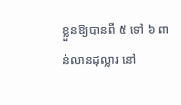ខ្លួនឱ្យបានពី ៥ ទៅ ៦ ពាន់លានដុល្លារ នៅ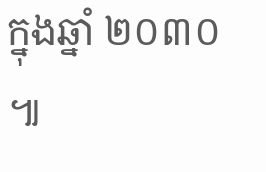ក្នុងឆ្នាំ ២០៣០ ៕